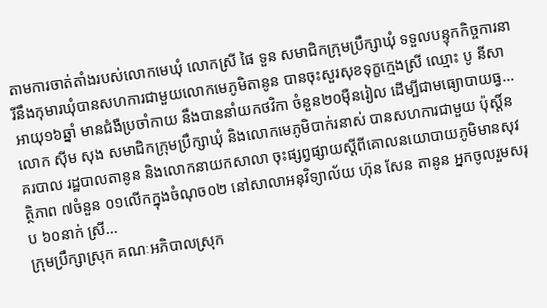តាមការចាត់តាំងរបស់លោកមេឃុំ លោកស្រី ផៃ ទួន សមាជិកក្រុមប្រឹក្សាឃុំ ទទួលបន្ទុកកិច្ចការនារីនឹងកុមារឃុំបានសហការជាមួយលោកមេភូមិតានូន បានចុះសួរសុខទុក្ខក្មេងស្រី ឈ្មោះ បូ នីសា អាយុ១៦ឆ្នាំ មានជំងឺប្រចាំកាយ នឹងបាននាំយកថវិកា ចំនួន២០មុឺនរៀល ដើម្បីជាមធ្យោបាយធ្វ...
លោក ស៊ីម សុង សមាជិកក្រុមប្រឹក្សាឃុំ និងលោកមេភូមិបាក់រនាស់ បានសហការជាមួយ ប៉ុស្ដិ៍នគរបាល រដ្ឋបាលតានូន និងលោកនាយកសាលា ចុះផ្សព្វផ្សាយស្ដីពីគោលនយោបាយភូមិមានសុវត្ថិភាព ៧ចំនួន ០១លើកក្នុងចំណុច០២ នៅសាលាអនុវិទ្យាល័យ ហ៊ុន សែន តានូន អ្នកចូលរួមសរុប ៦០នាក់ ស្រី...
ក្រុមប្រឹក្សាស្រុក គណៈអភិបាលស្រុក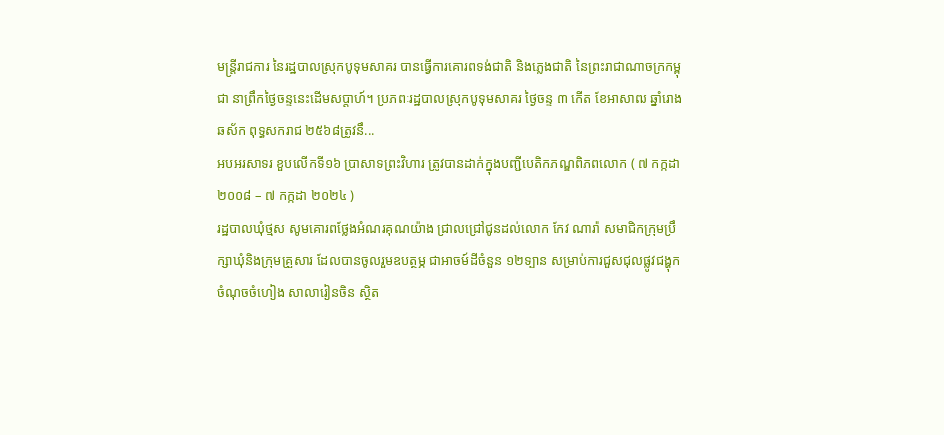មន្រ្តីរាជការ នៃរដ្ឋបាលស្រុកបូទុមសាគរ បានធ្វើការគោរពទង់ជាតិ និងភ្លេងជាតិ នៃព្រះរាជាណាចក្រកម្ពុជា នាព្រឹកថ្ងៃចន្ទនេះដើមសប្តាហ៍។ ប្រភពៈរដ្ឋបាលស្រុកបូទុមសាគរ ថ្ងៃចន្ទ ៣ កើត ខែអាសាឍ ឆ្នាំរោងឆស័ក ពុទ្ធសករាជ ២៥៦៨ត្រូវនឹ...
អបអរសាទរ ខួបលើកទី១៦ ប្រាសាទព្រះវិហារ ត្រូវបានដាក់ក្នុងបញ្ជីបេតិកភណ្ឌពិភពលោក ( ៧ កក្កដា ២០០៨ – ៧ កក្កដា ២០២៤ )
រដ្ឋបាលឃុំថ្មស សូមគោរពថ្លែងអំណរគុណយ៉ាង ជ្រាលជ្រៅជូនដល់លោក កែវ ណារ៉ា សមាជិកក្រុមប្រឹក្សាឃុំនិងក្រុមគ្រួសារ ដែលបានចូលរួមឧបត្ថម្ភ ជាអាចម៍ដីចំនួន ១២ទ្បាន សម្រាប់ការជួសជុលផ្លូវជង្ហុក ចំណុចចំហៀង សាលារៀនចិន ស្ថិត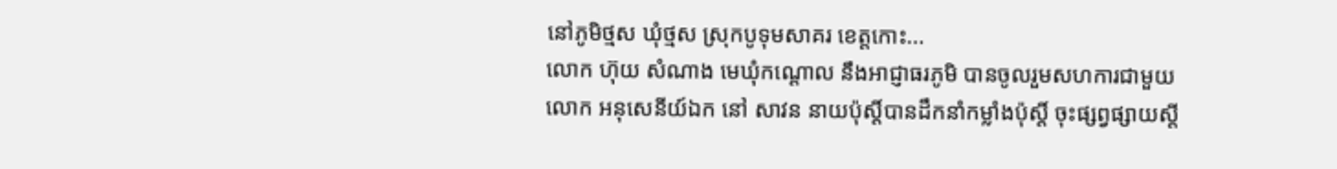នៅភូមិថ្មស ឃុំថ្មស ស្រុកបូទុមសាគរ ខេត្តកោះ...
លោក ហ៊ុយ សំណាង មេឃុំកណ្តោល នឹងអាជ្ញាធរភូមិ បានចូលរួមសហការជាមួយ លោក អនុសេនីយ៍ឯក នៅ សាវន នាយប៉ុស្តិ៍បានដឹកនាំកម្លាំងប៉ុស្តិ៍ ចុះផ្សព្វផ្សាយស្តី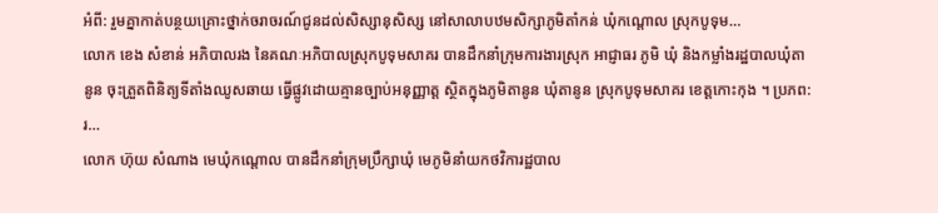អំពី: រួមគ្នាកាត់បន្ថយគ្រោះថ្នាក់ចរាចរណ៍ជូនដល់សិស្សានុសិស្ស នៅសាលាបឋមសិក្សាភូមិតាំកន់ ឃុំកណ្តោល ស្រុកបូទុម...
លោក ខេង សំខាន់ អភិបាលរង នៃគណៈអភិបាលស្រុកបូទុមសាគរ បានដឹកនាំក្រុមការងារស្រុក អាជ្ញាធរ ភូមិ ឃុំ និងកម្លាំងរដ្ឋបាលឃុំតានូន ចុះត្រួតពិនិត្យទីតាំងឈូសឆាយ ធ្វើផ្លូវដោយគ្មានច្បាប់អនុញ្ញាត្ត ស្ថិតក្នុងភូមិតានូន ឃុំតានូន ស្រុកបូទុមសាគរ ខេត្តកោះកុង ។ ប្រភព:រ...
លោក ហ៊ុយ សំណាង មេឃុំកណ្តោល បានដឹកនាំក្រុមប្រឹក្សាឃុំ មេភូមិនាំយកថវិការដ្ឋបាល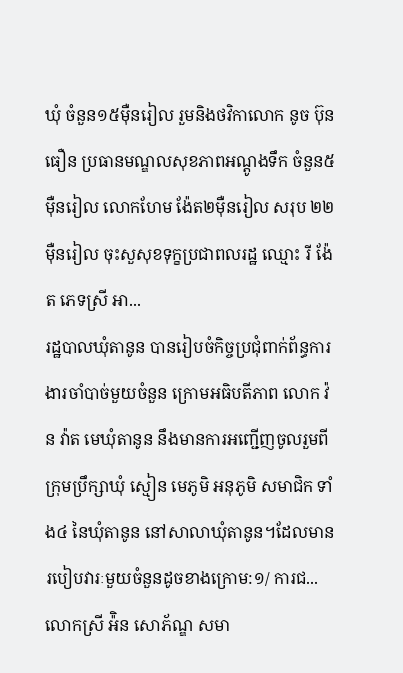ឃុំ ចំនួន១៥មុឺនរៀល រួមនិងថវិកាលោក នូច ប៊ុនធឿន ប្រធានមណ្ឌលសុខភាពអណ្តូងទឹក ចំនួន៥មុឺនរៀល លោកហែម ង៉ែត២មុឺនរៀល សរុប ២២ម៉ឺនរៀល ចុះសួសុខទុក្ខប្រជាពលរដ្ឋ ឈ្មោះ រី ង៉ែត ភេទស្រី អា...
រដ្ឋបាលឃុំតានូន បានរៀបចំកិច្ចប្រជុំពាក់ព័ន្ធការងារចាំបាច់មួយចំនួន ក្រោមអធិបតីភាព លោក វ៉ន វ៉ាត មេឃុំតានូន នឹងមានការអញ្ជើញចូលរួមពី ក្រុមប្រឹក្សាឃុំ ស្មៀន មេភូមិ អនុភូមិ សមាជិក ទាំង៤ នៃឃុំតានូន នៅសាលាឃុំតានូន។ដែលមានរបៀបវារៈមួយចំនួនដូចខាងក្រោម:១/ ការជ...
លោកស្រី អ៉ិន សោភ័ណ្ឌ សមា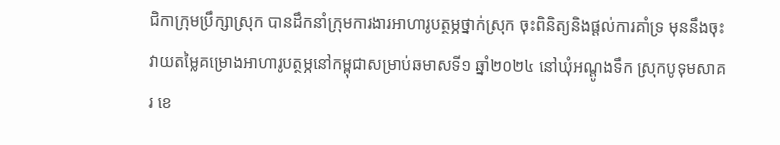ជិកាក្រុមប្រឹក្សាស្រុក បានដឹកនាំក្រុមការងារអាហារូបត្ថម្ភថ្នាក់ស្រុក ចុះពិនិត្យនិងផ្តល់ការគាំទ្រ មុននឹងចុះវាយតម្លៃគម្រោងអាហារូបត្ថម្ភនៅកម្ពុជាសម្រាប់ឆមាសទី១ ឆ្នាំ២០២៤ នៅឃុំអណ្តូងទឹក ស្រុកបូទុមសាគរ ខេ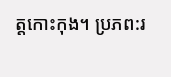ត្តកោះកុង។ ប្រភព:រ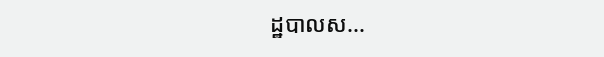ដ្ឋបាលស...